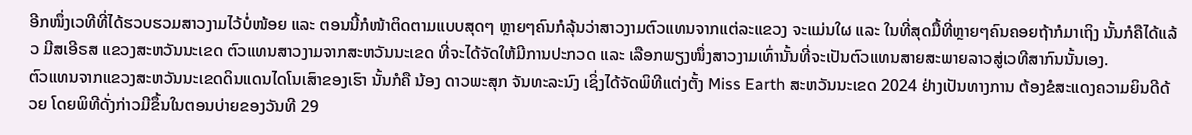ອີກໜຶ່ງເວທີທີ່ໄດ້ຮວບຮວມສາວງາມໄວ້ບໍ່ໜ້ອຍ ແລະ ຕອນນີ້ກໍໜ້າຕິດຕາມແບບສຸດໆ ຫຼາຍໆຄົນກໍລຸ້ນວ່າສາວງາມຕົວແທນຈາກແຕ່ລະແຂວງ ຈະແມ່ນໃຜ ແລະ ໃນທີ່ສຸດມື້ທີ່ຫຼາຍໆຄົນຄອຍຖ້າກໍມາເຖິງ ນັ້ນກໍຄືໄດ້ແລ້ວ ມີສເອີຣສ ແຂວງສະຫວັນນະເຂດ ຕົວແທນສາວງາມຈາກສະຫວັນນະເຂດ ທີ່ຈະໄດ້ຈັດໃຫ້ມີການປະກວດ ແລະ ເລືອກພຽງໜຶ່ງສາວງາມເທົ່ານັ້ນທີ່ຈະເປັນຕົວແທນສາຍສະພາຍລາວສູ່ເວທີສາກົນນັ້ນເອງ.
ຕົວແທນຈາກແຂວງສະຫວັນນະເຂດດິນແດນໄດໂນເສົາຂອງເຮົາ ນັ້ນກໍຄື ນ້ອງ ດາວພະສຸກ ຈັນທະລະນົງ ເຊິ່ງໄດ້ຈັດພິທີແຕ່ງຕັ້ງ Miss Earth ສະຫວັນນະເຂດ 2024 ຢ່າງເປັນທາງການ ຕ້ອງຂໍສະແດງຄວາມຍິນດີດ້ວຍ ໂດຍພິທີດັ່ງກ່າວມີຂຶ້ນໃນຕອນບ່າຍຂອງວັນທີ 29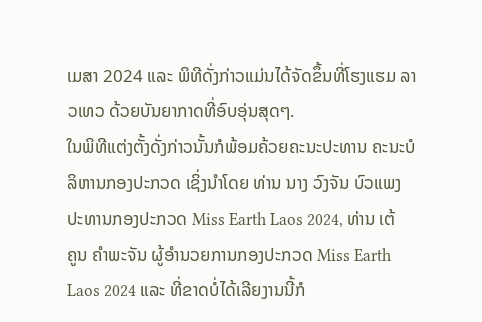ເມສາ 2024 ແລະ ພິທີດັ່ງກ່າວແມ່ນໄດ້ຈັດຂຶ້ນທີ່ໂຮງແຮມ ລາວເທວ ດ້ວຍບັນຍາກາດທີ່ອົບອຸ່ນສຸດໆ.
ໃນພິທີແຕ່ງຕັ້ງດັ່ງກ່າວນັ້ນກໍພ້ອມຄ້ວຍຄະນະປະທານ ຄະນະບໍລິຫານກອງປະກວດ ເຊິ່ງນຳໂດຍ ທ່ານ ນາງ ວົງຈັນ ບົວແພງ ປະທານກອງປະກວດ Miss Earth Laos 2024, ທ່ານ ເຕ້ ຄູນ ຄຳພະຈັນ ຜູ້ອຳນວຍການກອງປະກວດ Miss Earth Laos 2024 ແລະ ທີ່ຂາດບໍ່ໄດ້ເລີຍງານນີ້ກໍ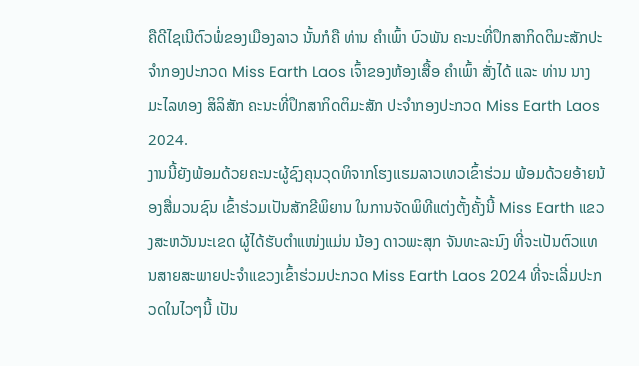ຄືດີໄຊເນີຕົວພໍ່ຂອງເມືອງລາວ ນັ້ນກໍຄື ທ່ານ ຄຳເພົ້າ ບົວພັນ ຄະນະທີ່ປຶກສາກິດຕິມະສັກປະຈຳກອງປະກວດ Miss Earth Laos ເຈົ້າຂອງຫ້ອງເສື້ອ ຄຳເພົ້າ ສັ່ງໄດ້ ແລະ ທ່ານ ນາງ ມະໄລທອງ ສິລິສັກ ຄະນະທີ່ປຶກສາກິດຕິມະສັກ ປະຈຳກອງປະກວດ Miss Earth Laos 2024.
ງານນີ້ຍັງພ້ອມດ້ວຍຄະນະຜູ້ຊົງຄຸນວຸດທິຈາກໂຮງແຮມລາວເທວເຂົ້າຮ່ວມ ພ້ອມດ້ວຍອ້າຍນ້ອງສື່ມວນຊົນ ເຂົ້າຮ່ວມເປັນສັກຂີພິຍານ ໃນການຈັດພິທີແຕ່ງຕັ້ງຄັ້ງນີ້ Miss Earth ແຂວງສະຫວັນນະເຂດ ຜູ້ໄດ້ຮັບຕຳແໜ່ງແມ່ນ ນ້ອງ ດາວພະສຸກ ຈັນທະລະນົງ ທີ່ຈະເປັນຕົວແທນສາຍສະພາຍປະຈຳແຂວງເຂົ້າຮ່ວມປະກວດ Miss Earth Laos 2024 ທີ່ຈະເລີ່ມປະກວດໃນໄວໆນີ້ ເປັນ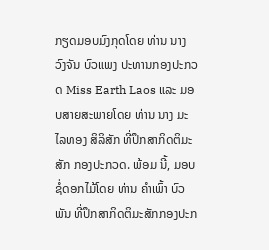ກຽດມອບມົງກຸດໂດຍ ທ່ານ ນາງ ວົງຈັນ ບົວແພງ ປະທານກອງປະກວດ Miss Earth Laos ແລະ ມອບສາຍສະພາຍໂດຍ ທ່ານ ນາງ ມະໄລທອງ ສິລິສັກ ທີ່ປຶກສາກິດຕິມະສັກ ກອງປະກວດ. ພ້ອມ ນີ້, ມອບຊໍ່ດອກໄມ້ໂດຍ ທ່ານ ຄຳເພົ້າ ບົວພັນ ທີ່ປຶກສາກິດຕິມະສັກກອງປະກ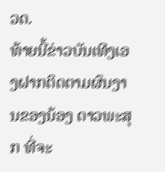ວດ.
ທ້າຍນີ້ຂ່າວບັນເທີງເອງຝາກຕິດຕາມຜົນງານຂອງນ້ອງ ດາວພະສຸກ ທີ່ຈະ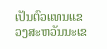ເປັນຕົວແທນແຂວງສະຫວັນນະເຂ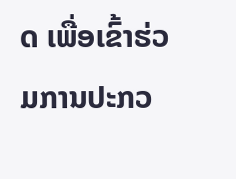ດ ເພື່ອເຂົ້າຮ່ວມການປະກວ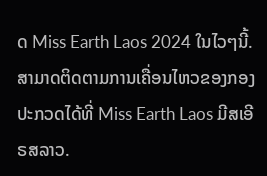ດ Miss Earth Laos 2024 ໃນໄວໆນີ້.
ສາມາດຕິດຕາມການເຄື່ອນໄຫວຂອງກອງປະກວດໄດ້ທີ່ Miss Earth Laos ມີສເອີຣສລາວ.